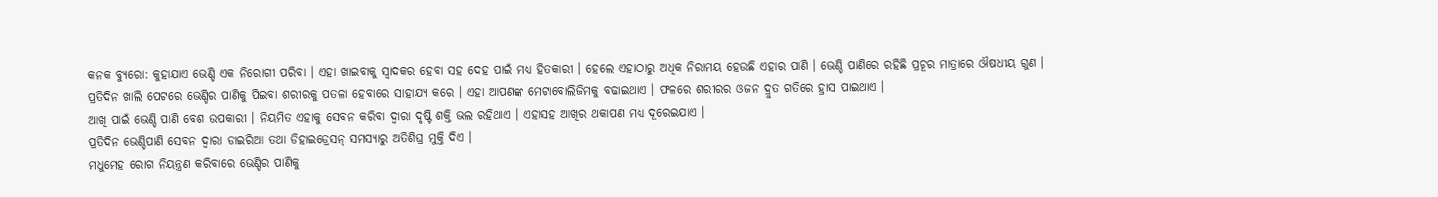କନକ ବ୍ୟୁରୋ: କୁହାଯାଏ ଭେଣ୍ଡି ଏକ ନିରୋଗୀ ପରିବା । ଏହା ଖାଇବାକୁ ସ୍ୱାଦକର ହେବା ସହ ଦେହ ପାଇଁ ମଧ୍ୟ ହିତକାରୀ । ହେଲେ ଏହାଠାରୁ ଅଧିକ ନିରାମୟ ହେଉଛି ଏହାର ପାଣି । ଭେଣ୍ଡି ପାଣିରେ ରହିଛି ପ୍ରଚୂର ମାତ୍ରାରେ ଔଷଧୀୟ ଗୁଣ ।
ପ୍ରତିଦିନ ଖାଲି ପେଟରେ ଭେଣ୍ଡିର ପାଣିକୁ ପିଇବା ଶରୀରକୁ ପତଳା ହେବାରେ ସାହାଯ୍ୟ କରେ । ଏହା ଆପଣଙ୍କ ମେଟାବୋଲିଜିମକୁ ବଢାଇଥାଏ । ଫଳରେ ଶରୀରର ଓଜନ ଦ୍ରୁତ ଗତିରେ ହ୍ରାସ ପାଇଥାଏ ।
ଆଖି ପାଇଁ ଭେଣ୍ଡି ପାଣି ବେଶ ଉପକାରୀ । ନିୟମିତ ଏହାକୁ ସେବନ କରିବା ଦ୍ୱାରା ଦୃଷ୍ଟି ଶକ୍ତି ଭଲ ରହିଥାଏ । ଏହାସହ ଆଖିର ଥକାପଣ ମଧ୍ୟ ଦୂରେଇଯାଏ ।
ପ୍ରତିଦିନ ଭେଣ୍ଡିପାଣି ସେବନ ଦ୍ୱାରା ଡାଇରିଆ ତଥା ଡିହାଇଡ୍ରେସନ୍ ସମସ୍ୟାରୁ ଅତିଶିଘ୍ର ମୁକ୍ତି ଦିଏ ।
ମଧୁମେହ ରୋଗ ନିୟନ୍ତ୍ରଣ କରିବାରେ ଭେଣ୍ଡିର ପାଣିକୁ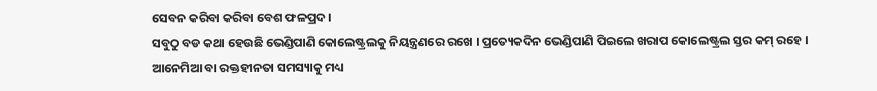ସେବନ କରିବା କରିବା ବେଶ ଫଳପ୍ରଦ ।
ସବୁଠୁ ବଡ କଥା ହେଉଛି ଭେଣ୍ଡିପାଣି କୋଲେଷ୍ଟ୍ରଲକୁ ନିୟନ୍ତ୍ରଣରେ ରଖେ । ପ୍ରତ୍ୟେକଦିନ ଭେଣ୍ଡିପାଣି ପିଇଲେ ଖରାପ କୋଲେଷ୍ଟ୍ରଲ ସ୍ତର କମ୍ ରହେ ।
ଆନେମିଆ ବା ରକ୍ତହୀନତା ସମସ୍ୟାକୁ ମଧ୍ୟ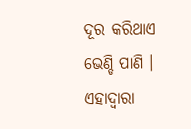ଦୂର କରିଥାଏ ଭେଣ୍ଡି ପାଣି । ଏହାଦ୍ୱାରା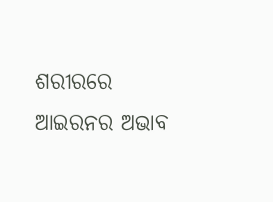ଶରୀରରେ ଆଇରନର ଅଭାବ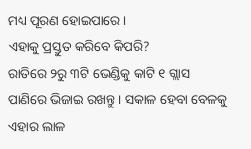ମଧ୍ୟ ପୂରଣ ହୋଇପାରେ ।
ଏହାକୁ ପ୍ରସ୍ତୁତ କରିବେ କିପରି?
ରାତିରେ ୨ରୁ ୩ଟି ଭେଣ୍ଡିକୁ କାଟି ୧ ଗ୍ଲାସ ପାଣିରେ ଭିଜାଇ ରଖନ୍ତୁ । ସକାଳ ହେବା ବେଳକୁ ଏହାର ଲାଳ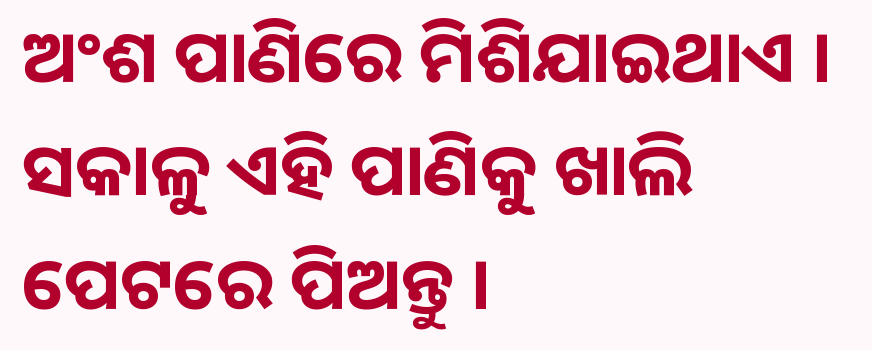ଅଂଶ ପାଣିରେ ମିଶିଯାଇଥାଏ । ସକାଳୁ ଏହି ପାଣିକୁ ଖାଲି ପେଟରେ ପିଅନ୍ତୁ ।